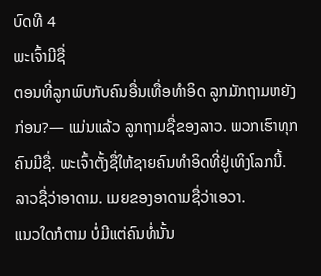ບົດທີ 4
ພະເຈົ້າມີຊື່
ຕອນທີ່ລູກພົບກັບຄົນອື່ນເທື່ອທຳອິດ ລູກມັກຖາມຫຍັງກ່ອນ?— ແມ່ນແລ້ວ ລູກຖາມຊື່ຂອງລາວ. ພວກເຮົາທຸກຄົນມີຊື່. ພະເຈົ້າຕັ້ງຊື່ໃຫ້ຊາຍຄົນທຳອິດທີ່ຢູ່ເທິງໂລກນີ້. ລາວຊື່ວ່າອາດາມ. ເມຍຂອງອາດາມຊື່ວ່າເອວາ.
ແນວໃດກໍຕາມ ບໍ່ມີແຕ່ຄົນທໍ່ນັ້ນ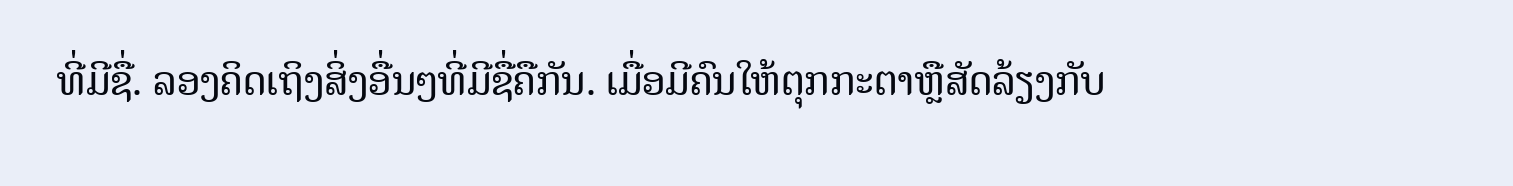ທີ່ມີຊື່. ລອງຄິດເຖິງສິ່ງອື່ນໆທີ່ມີຊື່ຄືກັນ. ເມື່ອມີຄົນໃຫ້ຕຸກກະຕາຫຼືສັດລ້ຽງກັບ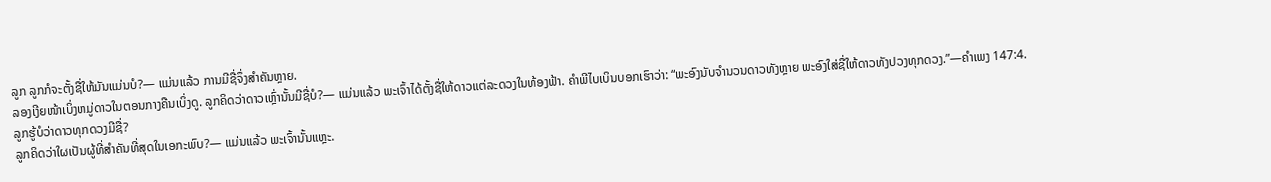ລູກ ລູກກໍຈະຕັ້ງຊື່ໃຫ້ມັນແມ່ນບໍ?— ແມ່ນແລ້ວ ການມີຊື່ຈຶ່ງສຳຄັນຫຼາຍ.
ລອງເງີຍໜ້າເບິ່ງຫມູ່ດາວໃນຕອນກາງຄືນເບິ່ງດູ. ລູກຄິດວ່າດາວເຫຼົ່ານັ້ນມີຊື່ບໍ?— ແມ່ນແລ້ວ ພະເຈົ້າໄດ້ຕັ້ງຊື່ໃຫ້ດາວແຕ່ລະດວງໃນທ້ອງຟ້າ. ຄຳພີໄບເບິນບອກເຮົາວ່າ: “ພະອົງນັບຈຳນວນດາວທັງຫຼາຍ ພະອົງໃສ່ຊື່ໃຫ້ດາວທັງປວງທຸກດວງ.”—ຄຳເພງ 147:4.
ລູກຮູ້ບໍວ່າດາວທຸກດວງມີຊື່?
ລູກຄິດວ່າໃຜເປັນຜູ້ທີ່ສຳຄັນທີ່ສຸດໃນເອກະພົບ?— ແມ່ນແລ້ວ ພະເຈົ້ານັ້ນແຫຼະ.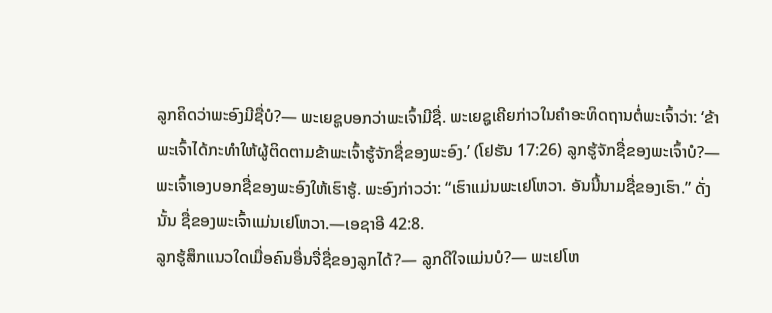ລູກຄິດວ່າພະອົງມີຊື່ບໍ?— ພະເຍຊູບອກວ່າພະເຈົ້າມີຊື່. ພະເຍຊູເຄີຍກ່າວໃນຄຳອະທິດຖານຕໍ່ພະເຈົ້າວ່າ: ‘ຂ້າພະເຈົ້າໄດ້ກະທຳໃຫ້ຜູ້ຕິດຕາມຂ້າພະເຈົ້າຮູ້ຈັກຊື່ຂອງພະອົງ.’ (ໂຢຮັນ 17:26) ລູກຮູ້ຈັກຊື່ຂອງພະເຈົ້າບໍ?— ພະເຈົ້າເອງບອກຊື່ຂອງພະອົງໃຫ້ເຮົາຮູ້. ພະອົງກ່າວວ່າ: “ເຮົາແມ່ນພະເຢໂຫວາ. ອັນນີ້ນາມຊື່ຂອງເຮົາ.” ດັ່ງນັ້ນ ຊື່ຂອງພະເຈົ້າແມ່ນເຢໂຫວາ.—ເອຊາອີ 42:8.
ລູກຮູ້ສຶກແນວໃດເມື່ອຄົນອື່ນຈື່ຊື່ຂອງລູກໄດ້?— ລູກດີໃຈແມ່ນບໍ?— ພະເຢໂຫ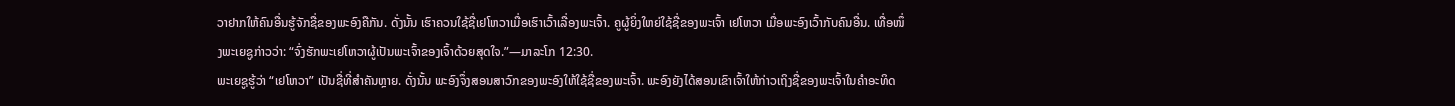ວາຢາກໃຫ້ຄົນອື່ນຮູ້ຈັກຊື່ຂອງພະອົງຄືກັນ. ດັ່ງນັ້ນ ເຮົາຄວນໃຊ້ຊື່ເຢໂຫວາເມື່ອເຮົາເວົ້າເລື່ອງພະເຈົ້າ. ຄູຜູ້ຍິ່ງໃຫຍ່ໃຊ້ຊື່ຂອງພະເຈົ້າ ເຢໂຫວາ ເມື່ອພະອົງເວົ້າກັບຄົນອື່ນ. ເທື່ອໜຶ່ງພະເຍຊູກ່າວວ່າ: “ຈົ່ງຮັກພະເຢໂຫວາຜູ້ເປັນພະເຈົ້າຂອງເຈົ້າດ້ວຍສຸດໃຈ.”—ມາລະໂກ 12:30.
ພະເຍຊູຮູ້ວ່າ “ເຢໂຫວາ” ເປັນຊື່ທີ່ສຳຄັນຫຼາຍ. ດັ່ງນັ້ນ ພະອົງຈຶ່ງສອນສາວົກຂອງພະອົງໃຫ້ໃຊ້ຊື່ຂອງພະເຈົ້າ. ພະອົງຍັງໄດ້ສອນເຂົາເຈົ້າໃຫ້ກ່າວເຖິງຊື່ຂອງພະເຈົ້າໃນຄຳອະທິດ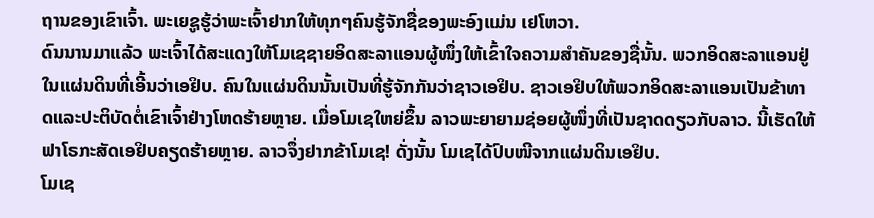ຖານຂອງເຂົາເຈົ້າ. ພະເຍຊູຮູ້ວ່າພະເຈົ້າຢາກໃຫ້ທຸກໆຄົນຮູ້ຈັກຊື່ຂອງພະອົງແມ່ນ ເຢໂຫວາ.
ດົນນານມາແລ້ວ ພະເຈົ້າໄດ້ສະແດງໃຫ້ໂມເຊຊາຍອິດສະລາແອນຜູ້ໜຶ່ງໃຫ້ເຂົ້າໃຈຄວາມສຳຄັນຂອງຊື່ນັ້ນ. ພວກອິດສະລາແອນຢູ່ໃນແຜ່ນດິນທີ່ເອີ້ນວ່າເອຢິບ. ຄົນໃນແຜ່ນດິນນັ້ນເປັນທີ່ຮູ້ຈັກກັນວ່າຊາວເອຢິບ. ຊາວເອຢິບໃຫ້ພວກອິດສະລາແອນເປັນຂ້າທາດແລະປະຕິບັດຕໍ່ເຂົາເຈົ້າຢ່າງໂຫດຮ້າຍຫຼາຍ. ເມື່ອໂມເຊໃຫຍ່ຂຶ້ນ ລາວພະຍາຍາມຊ່ອຍຜູ້ໜຶ່ງທີ່ເປັນຊາດດຽວກັບລາວ. ນີ້ເຮັດໃຫ້ຟາໂຣກະສັດເອຢິບຄຽດຮ້າຍຫຼາຍ. ລາວຈຶ່ງຢາກຂ້າໂມເຊ! ດັ່ງນັ້ນ ໂມເຊໄດ້ປົບໜີຈາກແຜ່ນດິນເອຢິບ.
ໂມເຊ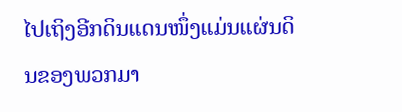ໄປເຖິງອີກດິນແດນໜຶ່ງແມ່ນແຜ່ນດິນຂອງພວກມາ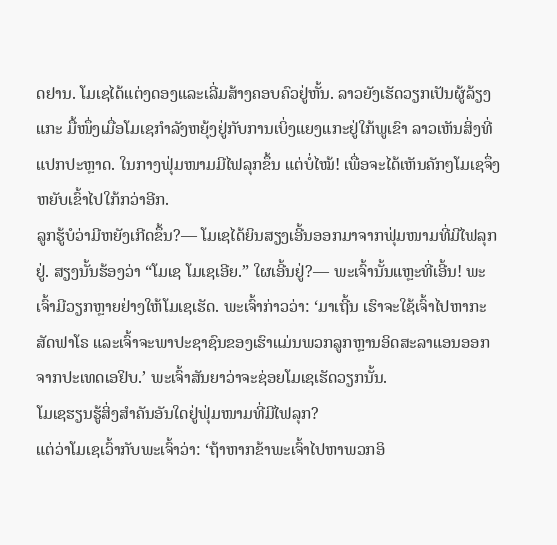ດຢານ. ໂມເຊໄດ້ແຕ່ງດອງແລະເລີ່ມສ້າງຄອບຄົວຢູ່ຫັ້ນ. ລາວຍັງເຮັດວຽກເປັນຜູ້ລ້ຽງແກະ ມື້ໜຶ່ງເມື່ອໂມເຊກຳລັງຫຍຸ້ງຢູ່ກັບການເບິ່ງແຍງແກະຢູ່ໃກ້ພູເຂົາ ລາວເຫັນສິ່ງທີ່ແປກປະຫຼາດ. ໃນກາງຟຸ່ມໜາມມີໄຟລຸກຂຶ້ນ ແຕ່ບໍ່ໄໝ້! ເພື່ອຈະໄດ້ເຫັນຄັກໆໂມເຊຈຶ່ງຫຍັບເຂົ້າໄປໃກ້ກວ່າອີກ.
ລູກຮູ້ບໍວ່າມີຫຍັງເກີດຂຶ້ນ?— ໂມເຊໄດ້ຍິນສຽງເອີ້ນອອກມາຈາກຟຸ່ມໜາມທີ່ມີໄຟລຸກຢູ່. ສຽງນັ້ນຮ້ອງວ່າ “ໂມເຊ ໂມເຊເອີຍ.” ໃຜເອີ້ນຢູ່?— ພະເຈົ້ານັ້ນແຫຼະທີ່ເອີ້ນ! ພະເຈົ້າມີວຽກຫຼາຍຢ່າງໃຫ້ໂມເຊເຮັດ. ພະເຈົ້າກ່າວວ່າ: ‘ມາເຖີ້ນ ເຮົາຈະໃຊ້ເຈົ້າໄປຫາກະສັດຟາໂຣ ແລະເຈົ້າຈະພາປະຊາຊົນຂອງເຮົາແມ່ນພວກລູກຫຼານອິດສະລາແອນອອກຈາກປະເທດເອຢິບ.’ ພະເຈົ້າສັນຍາວ່າຈະຊ່ອຍໂມເຊເຮັດວຽກນັ້ນ.
ໂມເຊຮຽນຮູ້ສິ່ງສຳຄັນອັນໃດຢູ່ຟຸ່ມໜາມທີ່ມີໄຟລຸກ?
ແຕ່ວ່າໂມເຊເວົ້າກັບພະເຈົ້າວ່າ: ‘ຖ້າຫາກຂ້າພະເຈົ້າໄປຫາພວກອິ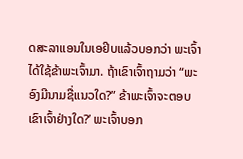ດສະລາແອນໃນເອຢິບແລ້ວບອກວ່າ ພະເຈົ້າໄດ້ໃຊ້ຂ້າພະເຈົ້າມາ. ຖ້າເຂົາເຈົ້າຖາມວ່າ “ພະອົງມີນາມຊື່ແນວໃດ?” ຂ້າພະເຈົ້າຈະຕອບເຂົາເຈົ້າຢ່າງໃດ?’ ພະເຈົ້າບອກ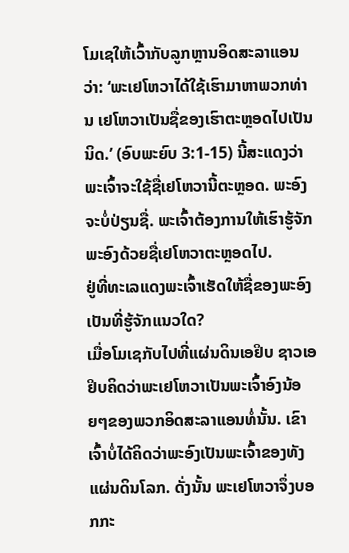ໂມເຊໃຫ້ເວົ້າກັບລູກຫຼານອິດສະລາແອນວ່າ: ‘ພະເຢໂຫວາໄດ້ໃຊ້ເຮົາມາຫາພວກທ່ານ ເຢໂຫວາເປັນຊື່ຂອງເຮົາຕະຫຼອດໄປເປັນນິດ.’ (ອົບພະຍົບ 3:1-15) ນີ້ສະແດງວ່າພະເຈົ້າຈະໃຊ້ຊື່ເຢໂຫວານີ້ຕະຫຼອດ. ພະອົງຈະບໍ່ປ່ຽນຊື່. ພະເຈົ້າຕ້ອງການໃຫ້ເຮົາຮູ້ຈັກພະອົງດ້ວຍຊື່ເຢໂຫວາຕະຫຼອດໄປ.
ຢູ່ທີ່ທະເລແດງພະເຈົ້າເຮັດໃຫ້ຊື່ຂອງພະອົງເປັນທີ່ຮູ້ຈັກແນວໃດ?
ເມື່ອໂມເຊກັບໄປທີ່ແຜ່ນດິນເອຢິບ ຊາວເອຢິບຄິດວ່າພະເຢໂຫວາເປັນພະເຈົ້າອົງນ້ອຍໆຂອງພວກອິດສະລາແອນທໍ່ນັ້ນ. ເຂົາເຈົ້າບໍ່ໄດ້ຄິດວ່າພະອົງເປັນພະເຈົ້າຂອງທັງແຜ່ນດິນໂລກ. ດັ່ງນັ້ນ ພະເຢໂຫວາຈຶ່ງບອກກະ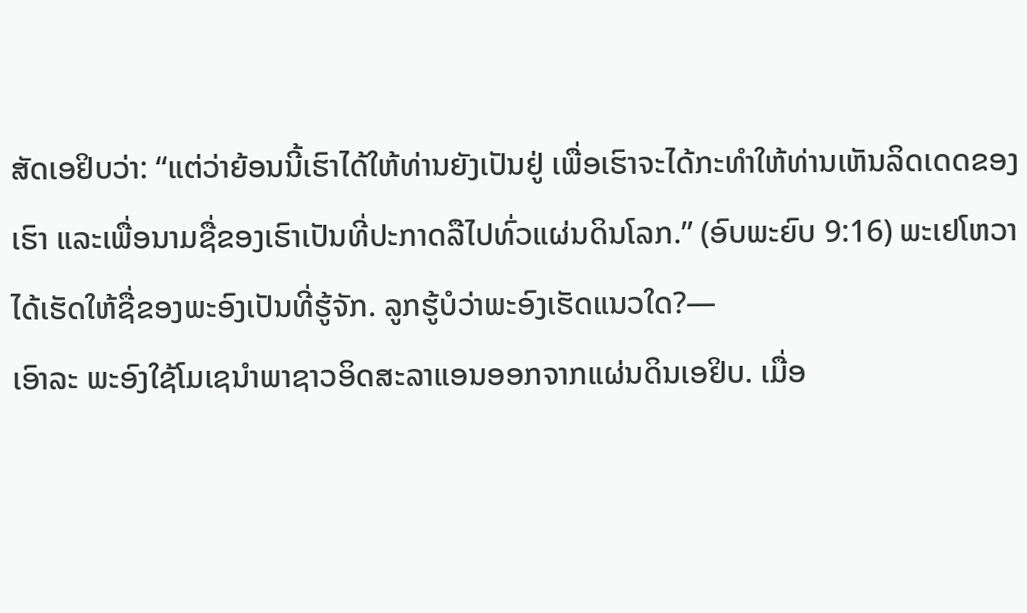ສັດເອຢິບວ່າ: “ແຕ່ວ່າຍ້ອນນີ້ເຮົາໄດ້ໃຫ້ທ່ານຍັງເປັນຢູ່ ເພື່ອເຮົາຈະໄດ້ກະທຳໃຫ້ທ່ານເຫັນລິດເດດຂອງເຮົາ ແລະເພື່ອນາມຊື່ຂອງເຮົາເປັນທີ່ປະກາດລືໄປທົ່ວແຜ່ນດິນໂລກ.” (ອົບພະຍົບ 9:16) ພະເຢໂຫວາໄດ້ເຮັດໃຫ້ຊື່ຂອງພະອົງເປັນທີ່ຮູ້ຈັກ. ລູກຮູ້ບໍວ່າພະອົງເຮັດແນວໃດ?—
ເອົາລະ ພະອົງໃຊ້ໂມເຊນຳພາຊາວອິດສະລາແອນອອກຈາກແຜ່ນດິນເອຢິບ. ເມື່ອ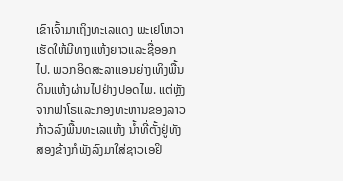ເຂົາເຈົ້າມາເຖິງທະເລແດງ ພະເຢໂຫວາເຮັດໃຫ້ມີທາງແຫ້ງຍາວແລະຊື່ອອກໄປ. ພວກອິດສະລາແອນຍ່າງເທິງພື້ນດິນແຫ້ງຜ່ານໄປຢ່າງປອດໄພ. ແຕ່ຫຼັງຈາກຟາໂຣແລະກອງທະຫານຂອງລາວກ້າວລົງພື້ນທະເລແຫ້ງ ນ້ຳທີ່ຕັ້ງຢູ່ທັງສອງຂ້າງກໍພັງລົງມາໃສ່ຊາວເອຢິ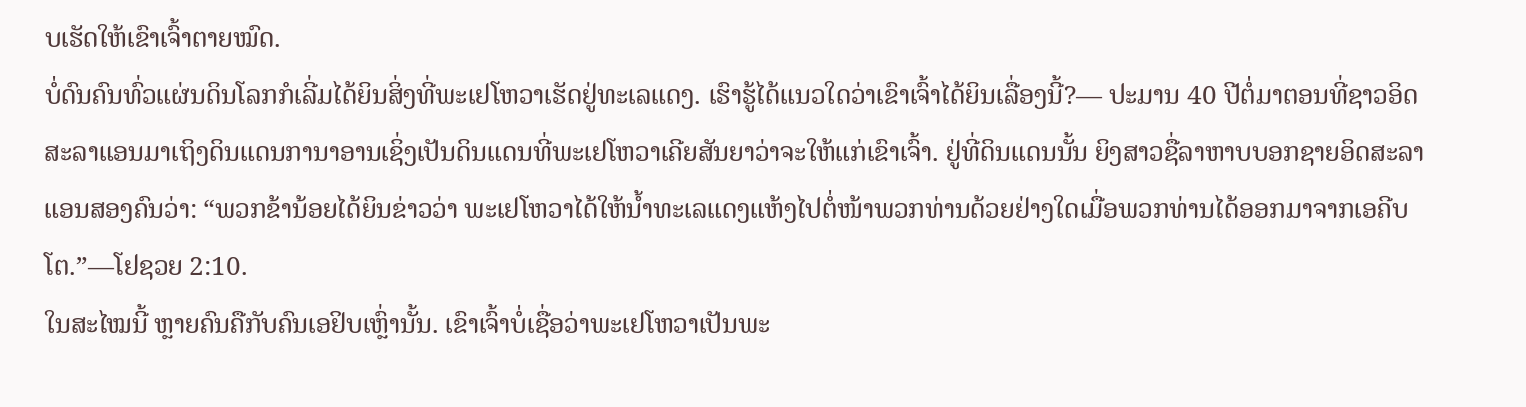ບເຮັດໃຫ້ເຂົາເຈົ້າຕາຍໝົດ.
ບໍ່ດົນຄົນທົ່ວແຜ່ນດິນໂລກກໍເລີ່ມໄດ້ຍິນສິ່ງທີ່ພະເຢໂຫວາເຮັດຢູ່ທະເລແດງ. ເຮົາຮູ້ໄດ້ແນວໃດວ່າເຂົາເຈົ້າໄດ້ຍິນເລື່ອງນີ້?— ປະມານ 40 ປີຕໍ່ມາຕອນທີ່ຊາວອິດສະລາແອນມາເຖິງດິນແດນການາອານເຊິ່ງເປັນດິນແດນທີ່ພະເຢໂຫວາເຄີຍສັນຍາວ່າຈະໃຫ້ແກ່ເຂົາເຈົ້າ. ຢູ່ທີ່ດິນແດນນັ້ນ ຍິງສາວຊື່ລາຫາບບອກຊາຍອິດສະລາແອນສອງຄົນວ່າ: “ພວກຂ້ານ້ອຍໄດ້ຍິນຂ່າວວ່າ ພະເຢໂຫວາໄດ້ໃຫ້ນ້ຳທະເລແດງແຫ້ງໄປຕໍ່ໜ້າພວກທ່ານດ້ວຍຢ່າງໃດເມື່ອພວກທ່ານໄດ້ອອກມາຈາກເອຄີບໂຕ.”—ໂຢຊວຍ 2:10.
ໃນສະໄໝນີ້ ຫຼາຍຄົນຄືກັບຄົນເອຢິບເຫຼົ່ານັ້ນ. ເຂົາເຈົ້າບໍ່ເຊື່ອວ່າພະເຢໂຫວາເປັນພະ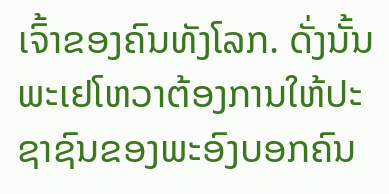ເຈົ້າຂອງຄົນທັງໂລກ. ດັ່ງນັ້ນ ພະເຢໂຫວາຕ້ອງການໃຫ້ປະຊາຊົນຂອງພະອົງບອກຄົນ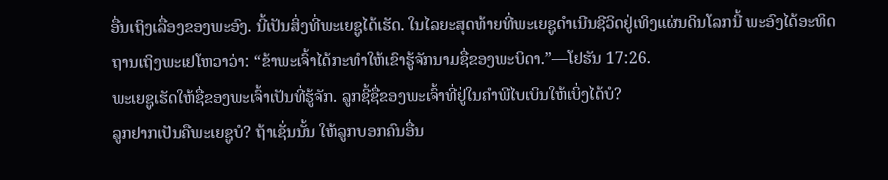ອື່ນເຖິງເລື່ອງຂອງພະອົງ. ນີ້ເປັນສິ່ງທີ່ພະເຍຊູໄດ້ເຮັດ. ໃນໄລຍະສຸດທ້າຍທີ່ພະເຍຊູດຳເນີນຊີວິດຢູ່ເທິງແຜ່ນດິນໂລກນີ້ ພະອົງໄດ້ອະທິດຖານເຖິງພະເຢໂຫວາວ່າ: “ຂ້າພະເຈົ້າໄດ້ກະທຳໃຫ້ເຂົາຮູ້ຈັກນາມຊື່ຂອງພະບິດາ.”—ໂຢຮັນ 17:26.
ພະເຍຊູເຮັດໃຫ້ຊື່ຂອງພະເຈົ້າເປັນທີ່ຮູ້ຈັກ. ລູກຊີ້ຊື່ຂອງພະເຈົ້າທີ່ຢູ່ໃນຄຳພີໄບເບິນໃຫ້ເບິ່ງໄດ້ບໍ?
ລູກຢາກເປັນຄືພະເຍຊູບໍ? ຖ້າເຊັ່ນນັ້ນ ໃຫ້ລູກບອກຄົນອື່ນ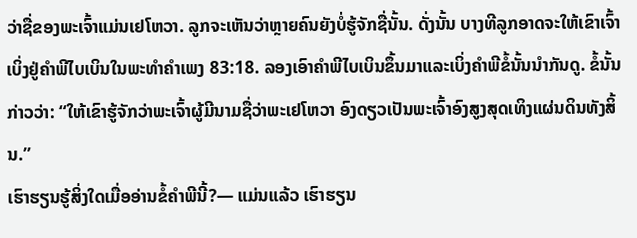ວ່າຊື່ຂອງພະເຈົ້າແມ່ນເຢໂຫວາ. ລູກຈະເຫັນວ່າຫຼາຍຄົນຍັງບໍ່ຮູ້ຈັກຊື່ນັ້ນ. ດັ່ງນັ້ນ ບາງທີລູກອາດຈະໃຫ້ເຂົາເຈົ້າເບິ່ງຢູ່ຄຳພີໄບເບິນໃນພະທຳຄຳເພງ 83:18. ລອງເອົາຄຳພີໄບເບິນຂຶ້ນມາແລະເບິ່ງຄຳພີຂໍ້ນັ້ນນຳກັນດູ. ຂໍ້ນັ້ນກ່າວວ່າ: “ໃຫ້ເຂົາຮູ້ຈັກວ່າພະເຈົ້າຜູ້ມີນາມຊື່ວ່າພະເຢໂຫວາ ອົງດຽວເປັນພະເຈົ້າອົງສູງສຸດເທິງແຜ່ນດິນທັງສິ້ນ.”
ເຮົາຮຽນຮູ້ສິ່ງໃດເມື່ອອ່ານຂໍ້ຄຳພີນີ້?— ແມ່ນແລ້ວ ເຮົາຮຽນ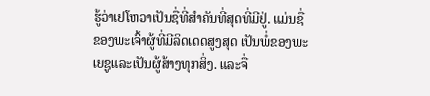ຮູ້ວ່າເຢໂຫວາເປັນຊື່ທີ່ສຳຄັນທີ່ສຸດທີ່ມີຢູ່. ແມ່ນຊື່ຂອງພະເຈົ້າຜູ້ທີ່ມີລິດເດດສູງສຸດ ເປັນພໍ່ຂອງພະເຍຊູແລະເປັນຜູ້ສ້າງທຸກສິ່ງ. ແລະຈື່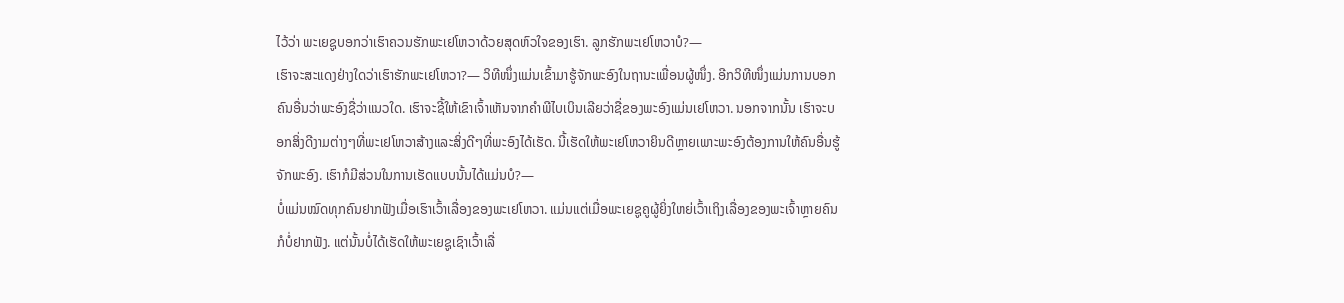ໄວ້ວ່າ ພະເຍຊູບອກວ່າເຮົາຄວນຮັກພະເຢໂຫວາດ້ວຍສຸດຫົວໃຈຂອງເຮົາ. ລູກຮັກພະເຢໂຫວາບໍ?—
ເຮົາຈະສະແດງຢ່າງໃດວ່າເຮົາຮັກພະເຢໂຫວາ?— ວິທີໜຶ່ງແມ່ນເຂົ້າມາຮູ້ຈັກພະອົງໃນຖານະເພື່ອນຜູ້ໜຶ່ງ. ອີກວິທີໜຶ່ງແມ່ນການບອກຄົນອື່ນວ່າພະອົງຊື່ວ່າແນວໃດ. ເຮົາຈະຊີ້ໃຫ້ເຂົາເຈົ້າເຫັນຈາກຄຳພີໄບເບິນເລີຍວ່າຊື່ຂອງພະອົງແມ່ນເຢໂຫວາ. ນອກຈາກນັ້ນ ເຮົາຈະບອກສິ່ງດີງາມຕ່າງໆທີ່ພະເຢໂຫວາສ້າງແລະສິ່ງດີໆທີ່ພະອົງໄດ້ເຮັດ. ນີ້ເຮັດໃຫ້ພະເຢໂຫວາຍິນດີຫຼາຍເພາະພະອົງຕ້ອງການໃຫ້ຄົນອື່ນຮູ້ຈັກພະອົງ. ເຮົາກໍມີສ່ວນໃນການເຮັດແບບນັ້ນໄດ້ແມ່ນບໍ?—
ບໍ່ແມ່ນໝົດທຸກຄົນຢາກຟັງເມື່ອເຮົາເວົ້າເລື່ອງຂອງພະເຢໂຫວາ. ແມ່ນແຕ່ເມື່ອພະເຍຊູຄູຜູ້ຍິ່ງໃຫຍ່ເວົ້າເຖິງເລື່ອງຂອງພະເຈົ້າຫຼາຍຄົນກໍບໍ່ຢາກຟັງ. ແຕ່ນັ້ນບໍ່ໄດ້ເຮັດໃຫ້ພະເຍຊູເຊົາເວົ້າເລື່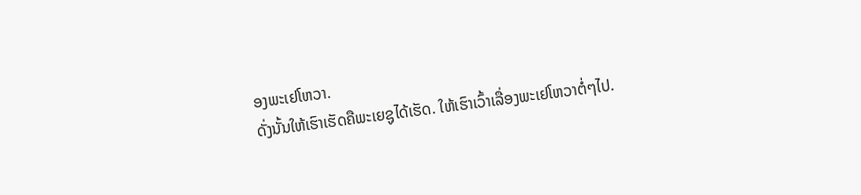ອງພະເຢໂຫວາ.
ດັ່ງນັ້ນໃຫ້ເຮົາເຮັດຄືພະເຍຊູໄດ້ເຮັດ. ໃຫ້ເຮົາເວົ້າເລື່ອງພະເຢໂຫວາຕໍ່ໆໄປ.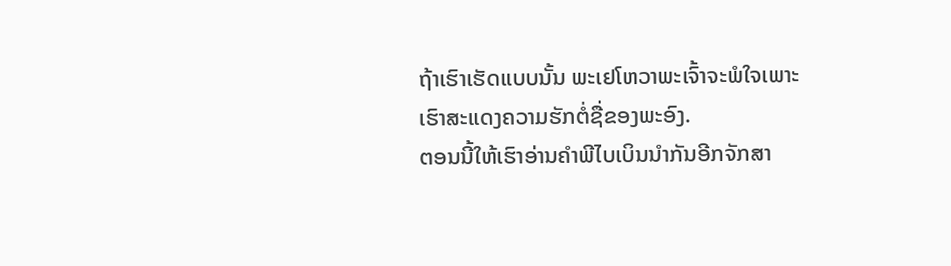ຖ້າເຮົາເຮັດແບບນັ້ນ ພະເຢໂຫວາພະເຈົ້າຈະພໍໃຈເພາະເຮົາສະແດງຄວາມຮັກຕໍ່ຊື່ຂອງພະອົງ.
ຕອນນີ້ໃຫ້ເຮົາອ່ານຄຳພີໄບເບິນນຳກັນອີກຈັກສາ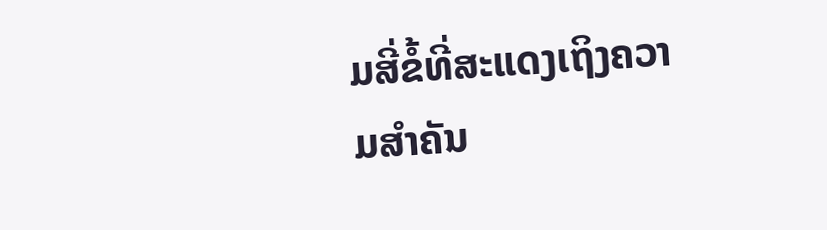ມສີ່ຂໍ້ທີ່ສະແດງເຖິງຄວາມສຳຄັນ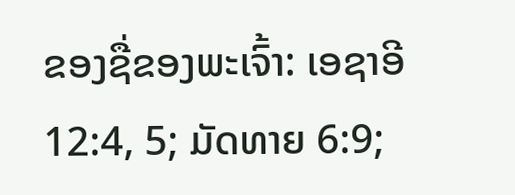ຂອງຊື່ຂອງພະເຈົ້າ: ເອຊາອີ 12:4, 5; ມັດທາຍ 6:9;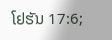ໂຢຮັນ 17:6;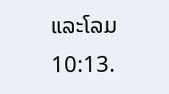ແລະໂລມ 10:13.